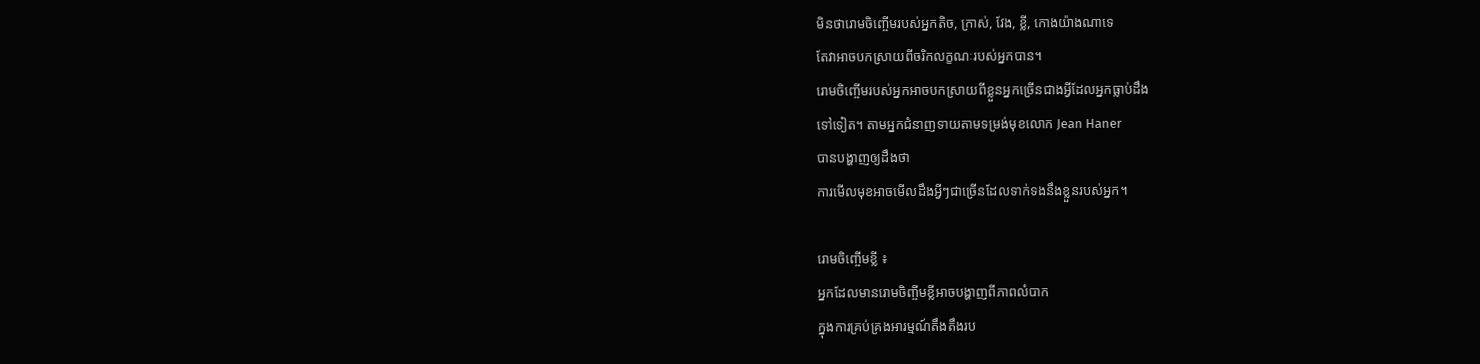មិនថារោមចិញ្ចើមរបស់អ្នកតិច, ក្រាស់, វែង, ខ្លី, កោងយ៉ាងណាទេ
តែវាអាចបកស្រាយពីចរិកលក្ខណៈរបស់អ្នកបាន។
រោមចិញ្ចើមរបស់អ្នកអាចបកស្រាយពីខ្លួនអ្នកច្រើនជាងអ្វីដែលអ្នកធ្លាប់ដឹង
ទៅទៀត។ តាមអ្នកជំនាញទាយតាមទម្រង់មុខលោក Jean Haner
បានបង្ហាញឲ្យដឹងថា
ការមើលមុខអាចមើលដឹងអ្វីៗជាច្រើនដែលទាក់ទងនឹងខ្លួនរបស់អ្នក។

រោមចិញ្ចើមខ្លី ៖
អ្នកដែលមានរោមចិញ្ចីមខ្លីអាចបង្ហាញពីភាពលំបាក
ក្នុងការគ្រប់គ្រងអារម្មណ៍តឹងតឹងរប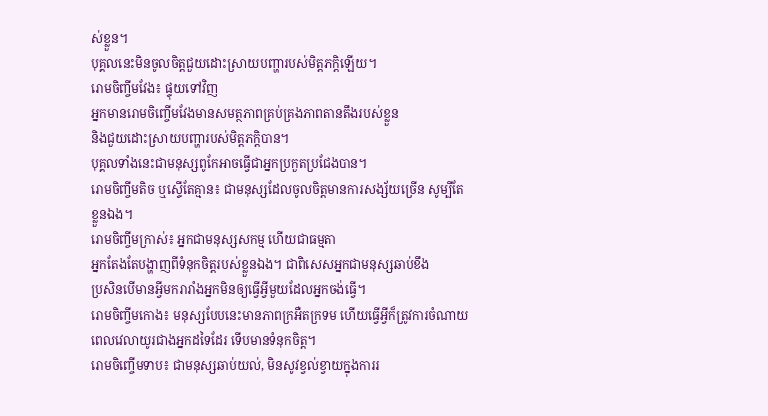ស់ខ្លួន។
បុគ្គលនេះមិនចូលចិត្តជួយដោះស្រាយបញ្ហារបស់មិត្តភក្តិឡើយ។
រោមចិញ្ចីមវែង៖ ផ្ទុយទៅវិញ
អ្នកមានរោមចិញ្ចើមវែងមានសមត្ថភាពគ្រប់គ្រងភាពតានតឹងរបស់ខ្លួន
និងជួយដោះស្រាយបញ្ហារបស់មិត្តភក្តិបាន។
បុគ្គលទាំងនេះជាមនុស្សពូកែអាចធ្វើជាអ្នកប្រកួតប្រជែងបាន។
រោមចិញ្ចីមតិច ឬស្ទើតែគ្មាន៖ ជាមនុស្សដែលចូលចិត្តមានការសង្ស័យច្រើន សូម្បីតែខ្លួនឯង។
រោមចិញ្ចីមក្រាស់៖ អ្នកជាមនុស្សសកម្ម ហើយជាធម្មតា
អ្នកតែងតែបង្ហាញពីទំនុកចិត្តរបស់ខ្លួនឯង។ ជាពិសេសអ្នកជាមនុស្សឆាប់ខឹង
ប្រសិនបើមានអ្វីមករារាំងអ្នកមិនឲ្យធ្វើអ្វីមួយដែលអ្នកចង់ធ្វើ។
រោមចិញ្ចីមកោង៖ មនុស្សបែបនេះមានភាពក្រអឺតក្រទម ហើយធ្វើអ្វីក៏ត្រូវការចំណាយពេលវេលាយូរជាងអ្នកដទៃដែរ ទើបមានទំនុកចិត្ត។
រោមចិញ្ចើមទាប៖ ជាមនុស្សឆាប់យល់, មិនសូវខ្វល់ខ្វាយក្នុងការរ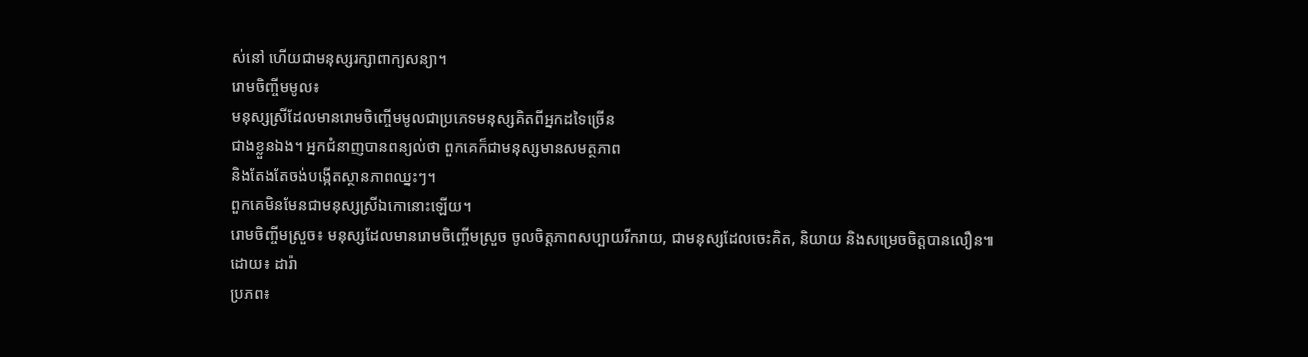ស់នៅ ហើយជាមនុស្សរក្សាពាក្យសន្យា។
រោមចិញ្ចីមមូល៖
មនុស្សស្រីដែលមានរោមចិញ្ចើមមូលជាប្រភេទមនុស្សគិតពីអ្នកដទៃច្រើន
ជាងខ្លួនឯង។ អ្នកជំនាញបានពន្យល់ថា ពួកគេក៏ជាមនុស្សមានសមត្ថភាព
និងតែងតែចង់បង្កើតស្ថានភាពឈ្នះៗ។
ពួកគេមិនមែនជាមនុស្សស្រីឯកោនោះឡើយ។
រោមចិញ្ចីមស្រួច៖ មនុស្សដែលមានរោមចិញ្ចើមស្រួច ចូលចិត្តភាពសប្បាយរីករាយ, ជាមនុស្សដែលចេះគិត, និយាយ និងសម្រេចចិត្តបានលឿន៕
ដោយ៖ ដារ៉ា
ប្រភព៖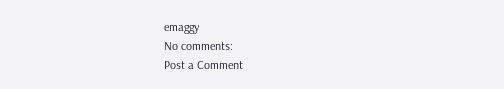emaggy
No comments:
Post a Comment